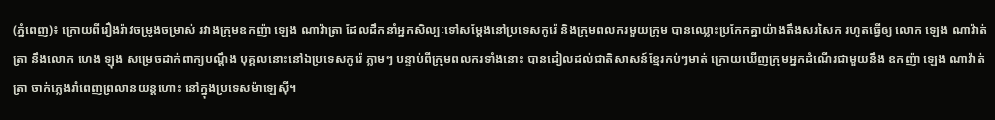(ភ្នំពេញ)៖ ក្រោយពីរឿងរ៉ាវចម្រូងចម្រាស់ រវាងក្រុមឧកញ៉ា ឡេង ណាវ៉ាត្រា ដែលដឹកនាំអ្នកសិល្បៈទៅសម្ដែងនៅប្រទេសកូរ៉េ និងក្រុមពលករមួយក្រុម បានឈ្លោះប្រកែកគ្នាយ៉ាងតឹងសរសៃក រហូតធ្វើឲ្យ លោក ឡេង ណាវ៉ាត់ត្រា នឹងលោក ហេង ឡុង សម្រេចដាក់ពាក្យបណ្ដឹង បុគ្គលនោះនៅឯប្រទេសកូរ៉េ ភ្លាមៗ បន្ទាប់ពីក្រុមពលករទាំងនោះ បានដៀលដល់ជាតិសាសន៍ខ្មែរកប់ៗមាត់ ក្រោយឃើញក្រុមអ្នកដំណើរជាមួយនឹង ឧកញ៉ា ឡេង ណាវ៉ាត់ត្រា ចាក់ភ្លេងរាំពេញព្រលានយន្តហោះ នៅក្នុងប្រទេសម៉ាឡេស៊ី។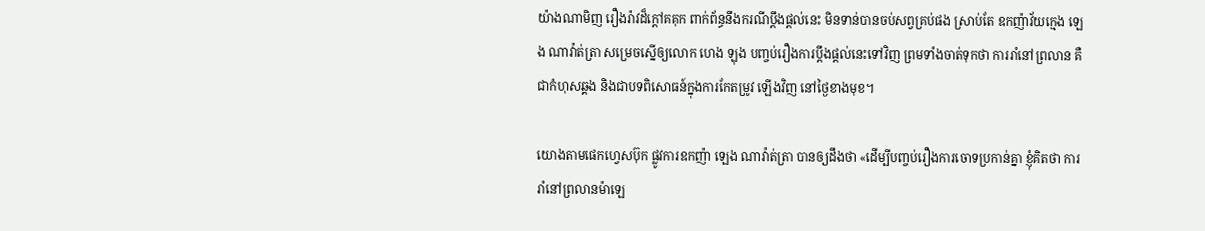យ៉ាងណាមិញ រឿងរ៉ាវដ៏ក្ដៅគគុក ពាក់ព័ន្ធនឹងករណីប្ដឹងផ្ដល់នេះ មិនទាន់បានចប់សព្វគ្រប់ផង ស្រាប់តែ ឧកញ៉ាវ័យក្មេង ឡេង ណាវ៉ាត់ត្រា សម្រេចស្នើឲ្យលោក ហេង ឡុង បញ្ចប់រឿងការប្ដឹងផ្ដល់នេះទៅវិញ ព្រមទាំងចាត់ទុកថា ការរាំនៅព្រលាន គឺជាកំហុសឆ្គង និងជាបទពិសោធន៍ក្នុងការកែតម្រូវ ឡើងវិញ នៅថ្ងៃខាងមុខ។

យោងតាមផេកហ្វេសប៊ុក ផ្លូវការឧកញ៉ា ឡេង ណាវ៉ាត់ត្រា បានឲ្យដឹងថា «ដើម្បីបញ្ចប់រឿងការចោទប្រកាន់គ្នា ខ្ញុំគិតថា ការរាំនៅព្រលានម៉ាឡេ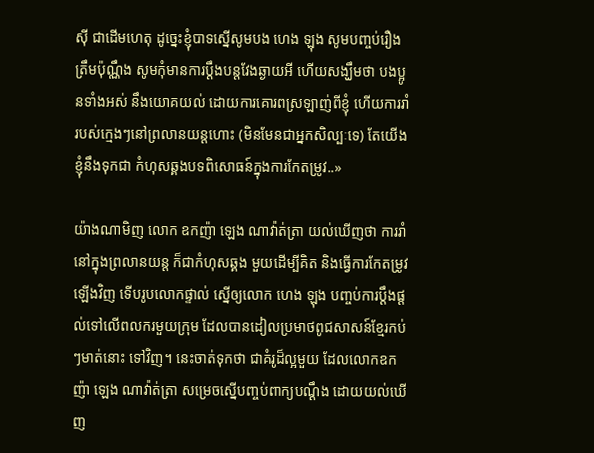ស៊ី ជាដើមហេតុ ដូច្នេះខ្ញុំបាទស្នើសូមបង ហេង ឡុង សូមបញ្ចប់រឿងត្រឹមប៉ុណ្ណឹង សូមកុំមានការប្ដឹងបន្តវែងឆ្ងាយអី ហើយសង្ឃឹមថា បងប្អូនទាំងអស់ នឹងយោគយល់ ដោយការគោរពស្រឡាញ់ពីខ្ញុំ ហើយការរាំ របស់ក្មេងៗនៅព្រលានយន្តហោះ (មិនមែនជាអ្នកសិល្បៈទេ) តែយើងខ្ញុំនឹងទុកជា កំហុសឆ្គងបទពិសោធន៍ក្នុងការកែតម្រូវ..»

យ៉ាងណាមិញ លោក ឧកញ៉ា ឡេង ណាវ៉ាត់ត្រា យល់ឃើញថា ការរាំនៅក្នុងព្រលានយន្ត ក៏ជាកំហុសឆ្គង មួយដើម្បីគិត និងធ្វើការកែតម្រូវឡើងវិញ ទើបរូបលោកផ្ទាល់ ស្នើឲ្យលោក ហេង ឡុង បញ្ចប់ការប្ដឹងផ្ដល់ទៅលើពលករមួយក្រុម ដែលបានដៀលប្រមាថពូជសាសន៍ខ្មែរកប់ៗមាត់នោះ ទៅវិញ។ នេះចាត់ទុកថា ជាគំរូដ៏ល្អមួយ ដែលលោកឧកញ៉ា ឡេង ណាវ៉ាត់ត្រា សម្រេចស្នើបញ្ចប់ពាក្យបណ្ដឹង ដោយយល់ឃើញ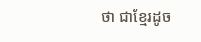ថា ជាខ្មែរដូច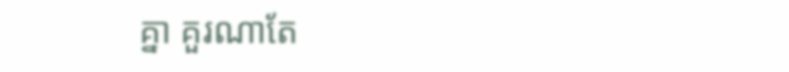គ្នា គួរណាតែ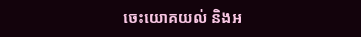ចេះយោគយល់ និងអ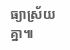ធ្យាស្រ័យគ្នា៕